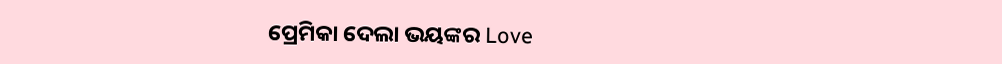ପ୍ରେମିକା ଦେଲା ଭୟଙ୍କର Love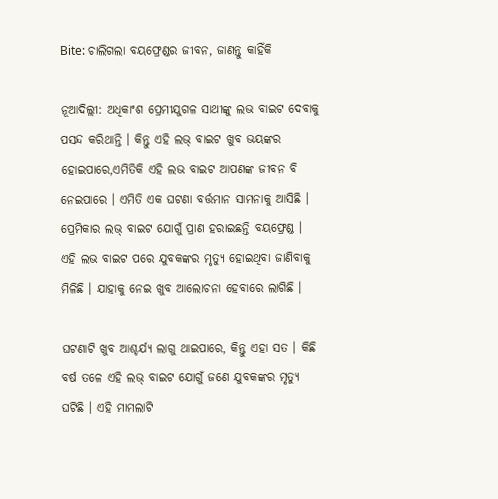Bite: ଚାଲିଗଲା ବୟଫ୍ରେଣ୍ଡର ଜୀବନ, ଜାଣନ୍ତୁ କାହିଁକି

ନୂଆଦିଲ୍ଲୀ: ଅଧିକାଂଶ ପ୍ରେମୀଯୁଗଳ ସାଥୀଙ୍କୁ ଲଭ ବାଇଟ ଦେବାକୁ ପସନ୍ଦ କରିଥାନ୍ତି । କିନ୍ତୁ ଏହି ଲଭ୍ ବାଇଟ ଖୁବ ଭୟଙ୍କର ହୋଇପାରେ,ଏମିତିକି ଏହି ଲଭ ବାଇଟ ଆପଣଙ୍କ ଜୀବନ ବି ନେଇପାରେ । ଏମିତି ଏକ ଘଟଣା ବର୍ତ୍ତମାନ ସାମନାକୁ ଆସିଛି । ପ୍ରେମିକାର ଲଭ୍ ବାଇଟ ଯୋଗୁଁ ପ୍ରାଣ ହରାଇଛନ୍ତି ବୟଫ୍ରେଣ୍ଡ । ଏହି ଲଭ ବାଇଟ ପରେ ଯୁବକଙ୍କର ମୃତ୍ୟୁ ହୋଇଥିବା ଜାଣିବାକୁ ମିଳିଛି । ଯାହାକୁ ନେଇ ଖୁବ ଆଲୋଚନା ହେବାରେ ଲାଗିଛି ।

ଘଟଣାଟି ଖୁବ ଆଶ୍ଚର୍ଯ୍ୟ ଲାଗୁ ଥାଇପାରେ, କିନ୍ତୁ ଏହା ସତ । କିଛି ବର୍ଷ ତଳେ ଏହି ଲଭ୍ ବାଇଟ ଯୋଗୁଁ ଜଣେ ଯୁବକଙ୍କର ମୃତ୍ୟୁ ଘଟିଛି । ଏହି ମାମଲାଟି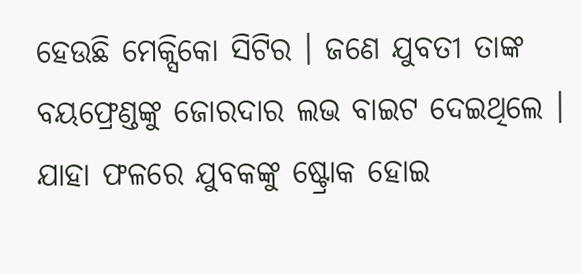ହେଉଛି ମେକ୍ସିକୋ ସିଟିର । ଜଣେ ଯୁବତୀ ତାଙ୍କ ବୟଫ୍ରେଣ୍ଡଙ୍କୁ ଜୋରଦାର ଲଭ ବାଇଟ ଦେଇଥିଲେ । ଯାହା ଫଳରେ ଯୁବକଙ୍କୁ ଷ୍ଟ୍ରୋକ ହୋଇ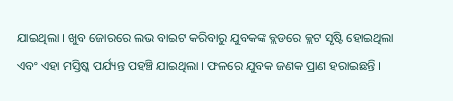ଯାଇଥିଲା । ଖୁବ ଜୋରରେ ଲଭ ବାଇଟ କରିବାରୁ ଯୁବକଙ୍କ ବ୍ଲଡରେ କ୍ଲଟ ସୃଷ୍ଟି ହୋଇଥିଲା ଏବଂ ଏହା ମସ୍ତିଷ୍କ ପର୍ଯ୍ୟନ୍ତ ପହଞ୍ଚି ଯାଇଥିଲା । ଫଳରେ ଯୁବକ ଜଣକ ପ୍ରାଣ ହରାଇଛନ୍ତି ।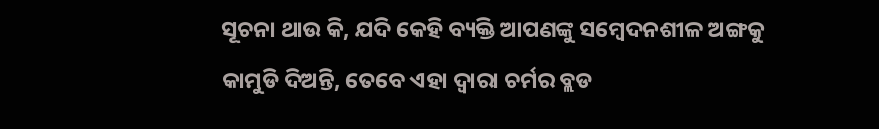ସୂଚନା ଥାଉ କି, ଯଦି କେହି ବ୍ୟକ୍ତି ଆପଣଙ୍କୁ ସମ୍ବେଦନଶୀଳ ଅଙ୍ଗକୁ କାମୁଡି ଦିଅନ୍ତି, ତେବେ ଏହା ଦ୍ୱାରା ଚର୍ମର ବ୍ଲଡ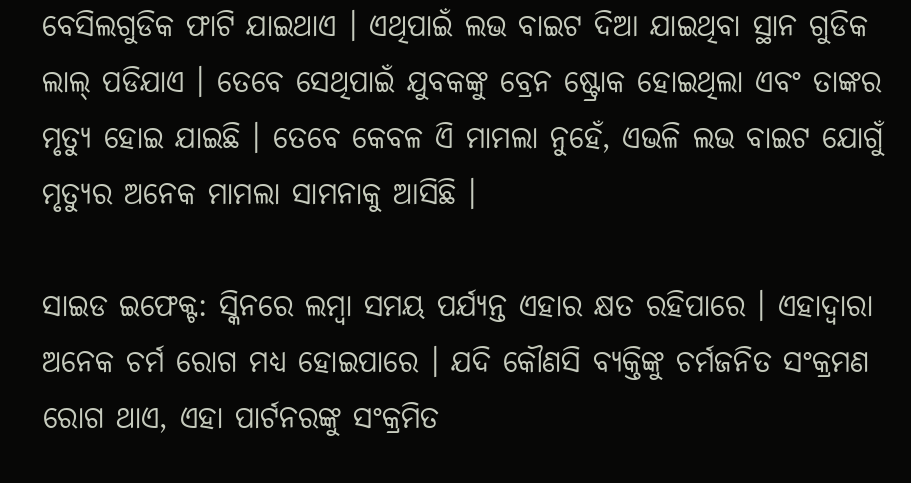ବେସିଲଗୁଡିକ ଫାଟି ଯାଇଥାଏ । ଏଥିପାଇଁ ଲଭ ବାଇଟ ଦିଆ ଯାଇଥିବା ସ୍ଥାନ ଗୁଡିକ ଲାଲ୍ ପଡିଯାଏ । ତେବେ ସେଥିପାଇଁ ଯୁବକଙ୍କୁ ବ୍ରେନ ଷ୍ଟ୍ରୋକ ହୋଇଥିଲା ଏବଂ ତାଙ୍କର ମୃତ୍ୟୁ ହୋଇ ଯାଇଛି । ତେବେ କେବଳ ଏି ମାମଲା ନୁହେଁ, ଏଭଳି ଲଭ ବାଇଟ ଯୋଗୁଁ ମୃତ୍ୟୁର ଅନେକ ମାମଲା ସାମନାକୁ ଆସିଛି ।

ସାଇଡ ଇଫେକ୍ଟ: ସ୍କିନରେ ଲମ୍ବା ସମୟ ପର୍ଯ୍ୟନ୍ତ ଏହାର କ୍ଷତ ରହିପାରେ । ଏହାଦ୍ୱାରା ଅନେକ ଚର୍ମ ରୋଗ ମଧ୍ୟ ହୋଇପାରେ । ଯଦି କୌଣସି ବ୍ୟକ୍ତିଙ୍କୁ ଚର୍ମଜନିତ ସଂକ୍ରମଣ ରୋଗ ଥାଏ, ଏହା ପାର୍ଟନରଙ୍କୁ ସଂକ୍ରମିତ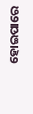ହୋଇପାରେ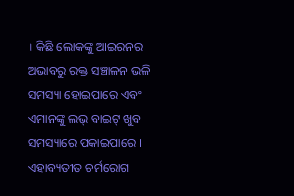। କିଛି ଲୋକଙ୍କୁ ଆଇରନର ଅଭାବରୁ ରକ୍ତ ସଞ୍ଚାଳନ ଭଳି ସମସ୍ୟା ହୋଇପାରେ ଏବଂ ଏମାନଙ୍କୁ ଲଭ୍ ବାଇଟ୍ ଖୁବ ସମସ୍ୟାରେ ପକାଇପାରେ । ଏହାବ୍ୟତୀତ ଚର୍ମରୋଗ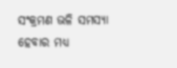ସଂକ୍ରମଣ ଭଳି ସମସ୍ୟା ହେବାର ମଧ୍ୟ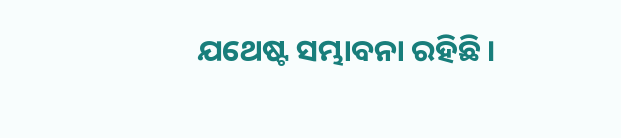ଯଥେଷ୍ଟ ସମ୍ଭାବନା ରହିଛି ।